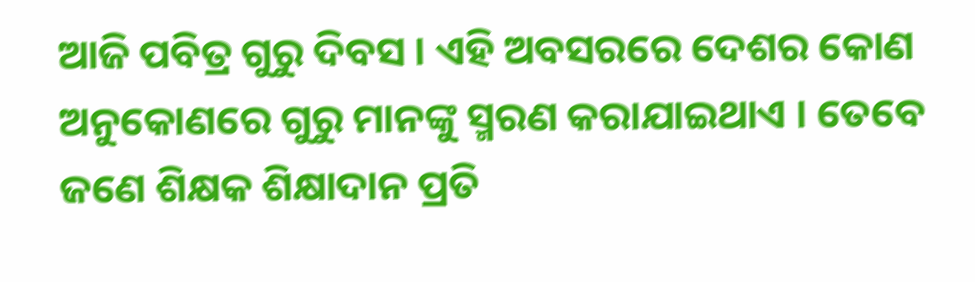ଆଜି ପବିତ୍ର ଗୁରୁ ଦିବସ । ଏହି ଅବସରରେ ଦେଶର କୋଣ ଅନୁକୋଣରେ ଗୁରୁ ମାନଙ୍କୁ ସ୍ମରଣ କରାଯାଇଥାଏ । ତେବେ ଜଣେ ଶିକ୍ଷକ ଶିକ୍ଷାଦାନ ପ୍ରତି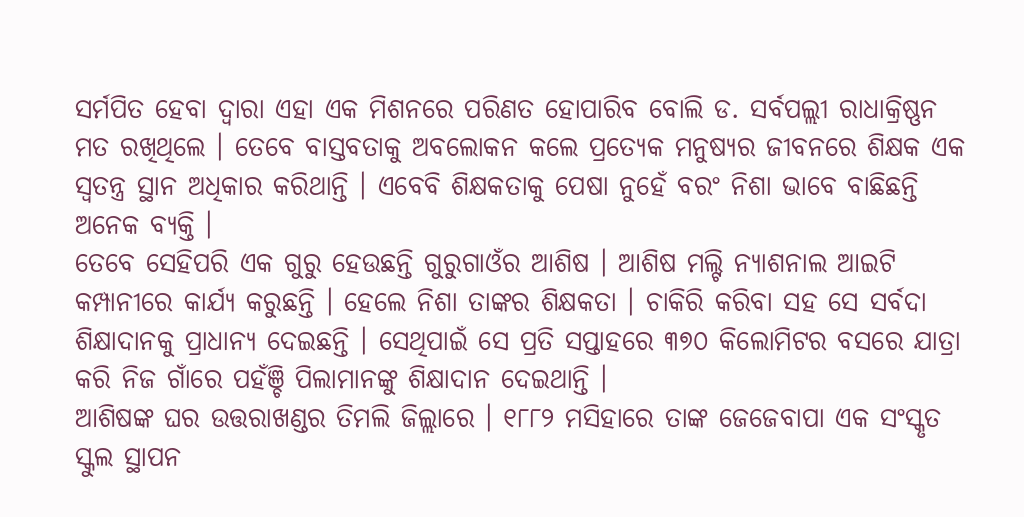ସର୍ମପିତ ହେବା ଦ୍ୱାରା ଏହା ଏକ ମିଶନରେ ପରିଣତ ହୋପାରିବ ବୋଲି ଡ. ସର୍ବପଲ୍ଲୀ ରାଧାକ୍ରିଷ୍ଣନ ମତ ରଖିଥିଲେ । ତେବେ ବାସ୍ତବତାକୁ ଅବଲୋକନ କଲେ ପ୍ରତ୍ୟେକ ମନୁଷ୍ୟର ଜୀବନରେ ଶିକ୍ଷକ ଏକ ସ୍ୱତନ୍ତ୍ର ସ୍ଥାନ ଅଧିକାର କରିଥାନ୍ତି । ଏବେବି ଶିକ୍ଷକତାକୁ ପେଷା ନୁହେଁ ବରଂ ନିଶା ଭାବେ ବାଛିଛନ୍ତି ଅନେକ ବ୍ୟକ୍ତି ।
ତେବେ ସେହିପରି ଏକ ଗୁରୁ ହେଉଛନ୍ତି ଗୁରୁଗାଓଁର ଆଶିଷ । ଆଶିଷ ମଲ୍ଟି ନ୍ୟାଶନାଲ ଆଇଟି କମ୍ପାନୀରେ କାର୍ଯ୍ୟ କରୁଛନ୍ତି । ହେଲେ ନିଶା ତାଙ୍କର ଶିକ୍ଷକତା । ଚାକିରି କରିବା ସହ ସେ ସର୍ବଦା ଶିକ୍ଷାଦାନକୁ ପ୍ରାଧାନ୍ୟ ଦେଇଛନ୍ତି । ସେଥିପାଇଁ ସେ ପ୍ରତି ସପ୍ତାହରେ ୩୭୦ କିଲୋମିଟର ବସରେ ଯାତ୍ରା କରି ନିଜ ଗାଁରେ ପହଁଞ୍ଚି ପିଲାମାନଙ୍କୁ ଶିକ୍ଷାଦାନ ଦେଇଥାନ୍ତି ।
ଆଶିଷଙ୍କ ଘର ଉତ୍ତରାଖଣ୍ଡର ତିମଲି ଜିଲ୍ଲାରେ । ୧୮୮୨ ମସିହାରେ ତାଙ୍କ ଜେଜେବାପା ଏକ ସଂସ୍କୃତ ସ୍କୁଲ ସ୍ଥାପନ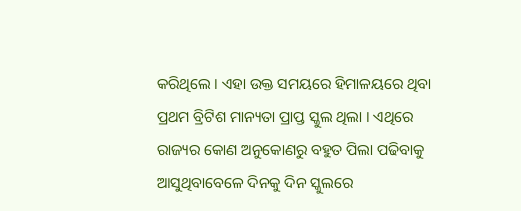କରିଥିଲେ । ଏହା ଉକ୍ତ ସମୟରେ ହିମାଳୟରେ ଥିବା ପ୍ରଥମ ବ୍ରିଟିଶ ମାନ୍ୟତା ପ୍ରାପ୍ତ ସ୍କୁଲ ଥିଲା । ଏଥିରେ ରାଜ୍ୟର କୋଣ ଅନୁକୋଣରୁ ବହୁତ ପିଲା ପଢିବାକୁ ଆସୁଥିବାବେଳେ ଦିନକୁ ଦିନ ସ୍କୁଲରେ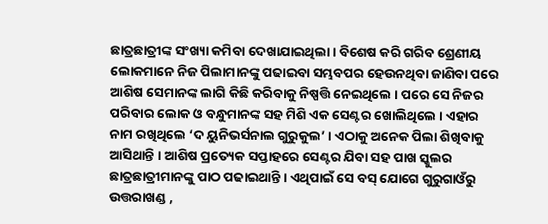ଛାତ୍ରଛାତ୍ରୀଙ୍କ ସଂଖ୍ୟା କମିବା ଦେଖାଯାଇଥିଲା । ବିଶେଷ କରି ଗରିବ ଶ୍ରେଣୀୟ ଲୋକମାନେ ନିଜ ପିଲାମାନଙ୍କୁ ପଢାଇବା ସମ୍ଭବପର ହେଉନଥିବା ଜାଣିବା ପରେ ଆଶିଷ ସେମାନଙ୍କ ଲାଗି କିଛି କରିବାକୁ ନିଷ୍ପତ୍ତି ନେଇଥିଲେ । ପରେ ସେ ନିଜର ପରିବାର ଲୋକ ଓ ବନ୍ଧୁମାନଙ୍କ ସହ ମିଶି ଏକ ସେଣ୍ଟର ଖୋଲିଥିଲେ । ଏହାର ନାମ ରଖିଥିଲେ ‘ଦ ୟୁନିଭର୍ସନାଲ ଗୁରୁକୁଲ’ । ଏଠାକୁ ଅନେକ ପିଲା ଶିଖିବାକୁ ଆସିଥାନ୍ତି । ଆଶିଷ ପ୍ରତ୍ୟେକ ସପ୍ତାହରେ ସେଣ୍ଟର ଯିବା ସହ ପାଖ ସ୍କୁଲର ଛାତ୍ରଛାତ୍ରୀମାନଙ୍କୁ ପାଠ ପଢାଇଥାନ୍ତି । ଏଥିପାଇଁ ସେ ବସ୍ ଯୋଗେ ଗୁରୁଗାଓଁରୁ ଉତ୍ତରାଖଣ୍ଡ ,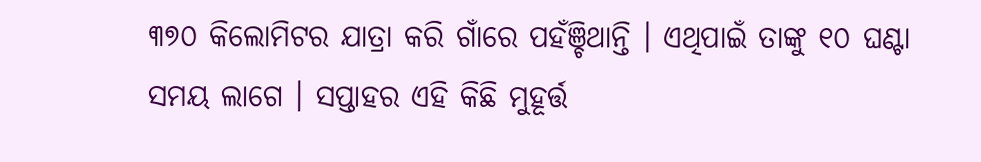୩୭୦ କିଲୋମିଟର ଯାତ୍ରା କରି ଗାଁରେ ପହଁଞ୍ଚିଥାନ୍ତି । ଏଥିପାଇଁ ତାଙ୍କୁ ୧୦ ଘଣ୍ଟା ସମୟ ଲାଗେ । ସପ୍ତାହର ଏହି କିଛି ମୁହୂର୍ତ୍ତ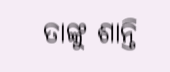ତାଙ୍କୁ ଶାନ୍ତି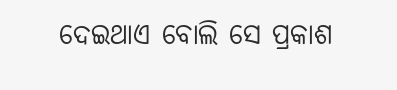ଦେଇଥାଏ ବୋଲି ସେ ପ୍ରକାଶ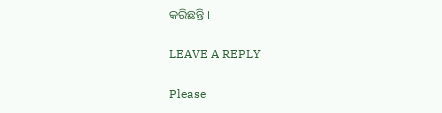କରିଛନ୍ତି ।

LEAVE A REPLY

Please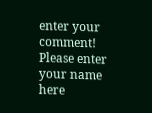enter your comment!
Please enter your name here